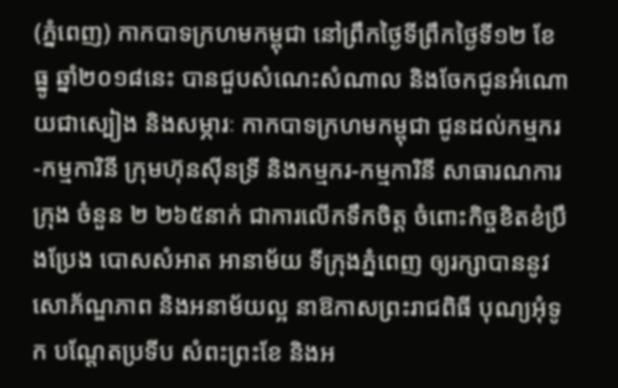(ភ្នំពេញ) កាកបាទក្រហមកម្ពុជា នៅព្រឹកថ្ងៃទីព្រឹកថ្ងៃទី១២ ខែធ្នូ ឆ្នាំ២០១៨នេះ បានជួបសំណេះសំណាល និងចែកជូនអំណោយជាស្បៀង និងសម្ភារៈ កាកបាទក្រហមកម្ពុជា ជូនដល់កម្មករ-កម្មការិនី ក្រុមហ៊ុនស៊ីនទ្រី និងកម្មករ-កម្មការិនី សាធារណការក្រុង ចំនួន ២ ២៦៥នាក់ ជាការលើកទឹកចិត្ត ចំពោះកិច្ចខិតខំប្រឹងប្រែង បោសសំអាត អានាម័យ ទីក្រុងភ្នំពេញ ឲ្យរក្សាបាននូវសោភ័ណ្ឌភាព និងអនាម័យល្អ នាឱកាសព្រះរាជពិធី បុណ្យអុំទូក បណ្តែតប្រទីប សំពះព្រះខែ និងអ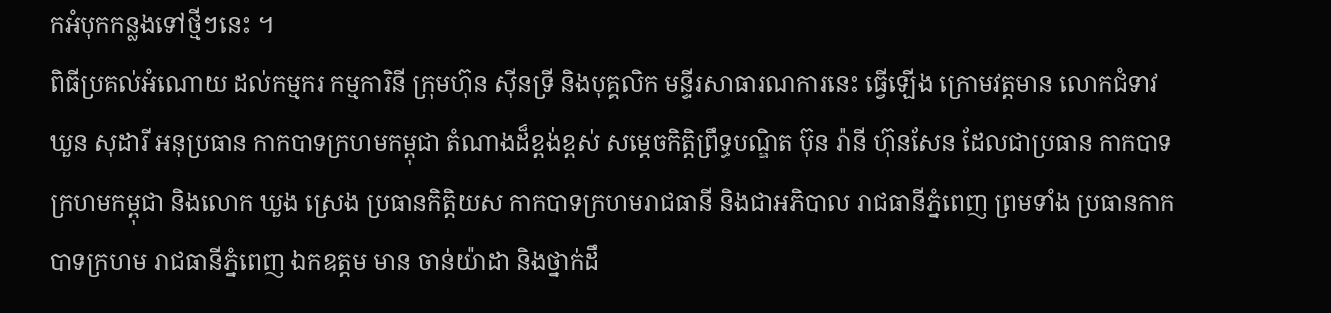កអំបុកកន្លងទៅថ្មីៗនេះ ។
ពិធីប្រគល់អំណោយ ដល់កម្មករ កម្មការិនី ក្រុមហ៊ុន ស៊ីនទ្រី និងបុគ្គលិក មន្ទីរសាធារណការនេះ ធ្វើឡើង ក្រោមវត្តមាន លោកជំទាវ ឃួន សុដារី អនុប្រធាន កាកបាទក្រហមកម្ពុជា តំណាងដ៏ខ្ពង់ខ្ពស់ សម្តេចកិត្តិព្រឹទ្ធបណ្ឌិត ប៊ុន រ៉ានី ហ៊ុនសែន ដែលជាប្រធាន កាកបាទក្រហមកម្ពុជា និងលោក ឃួង ស្រេង ប្រធានកិត្តិយស កាកបាទក្រហមរាជធានី និងជាអភិបាល រាជធានីភ្នំពេញ ព្រមទាំង ប្រធានកាកបាទក្រហម រាជធានីភ្នំពេញ ឯកឧត្តម មាន ចាន់យ៉ាដា និងថ្នាក់ដឹ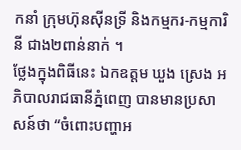កនាំ ក្រុមហ៊ុនស៊ីនទ្រី និងកម្មករ-កម្មការិនី ជាង២ពាន់នាក់ ។
ថ្លែងក្នុងពិធីនេះ ឯកឧត្តម ឃួង ស្រេង អភិបាលរាជធានីភ្នំពេញ បានមានប្រសាសន៍ថា “ចំពោះបញ្ហាអ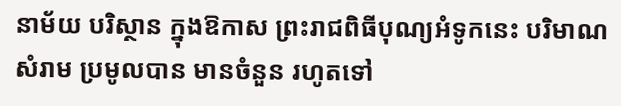នាម័យ បរិស្ថាន ក្នុងឱកាស ព្រះរាជពិធីបុណ្យអំទូកនេះ បរិមាណសំរាម ប្រមូលបាន មានចំនួន រហូតទៅ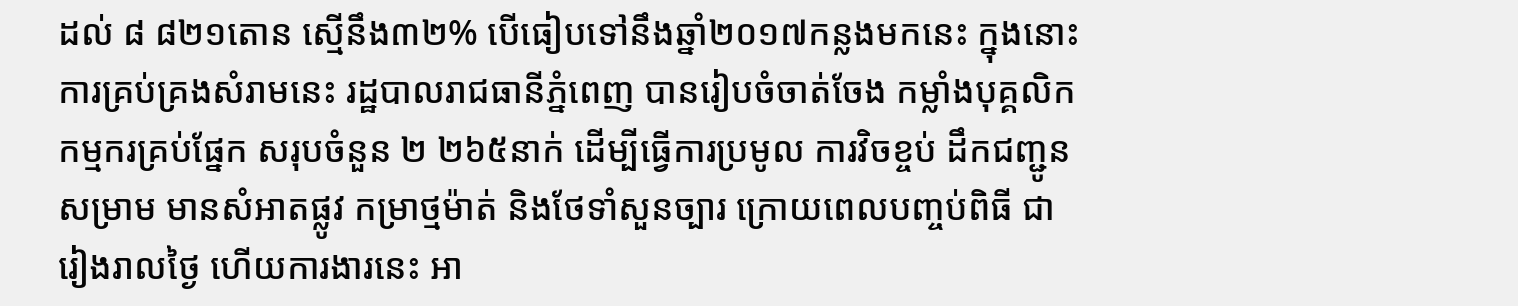ដល់ ៨ ៨២១តោន ស្មើនឹង៣២% បើធៀបទៅនឹងឆ្នាំ២០១៧កន្លងមកនេះ ក្នុងនោះ ការគ្រប់គ្រងសំរាមនេះ រដ្ឋបាលរាជធានីភ្នំពេញ បានរៀបចំចាត់ចែង កម្លាំងបុគ្គលិក កម្មករគ្រប់ផ្នែក សរុបចំនួន ២ ២៦៥នាក់ ដើម្បីធ្វើការប្រមូល ការវិចខ្ចប់ ដឹកជញ្ជូនសម្រាម មានសំអាតផ្លូវ កម្រាថ្មម៉ាត់ និងថែទាំសួនច្បារ ក្រោយពេលបញ្ចប់ពិធី ជារៀងរាលថ្ងៃ ហើយការងារនេះ អា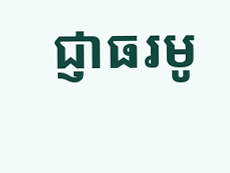ជ្ញាធរមូ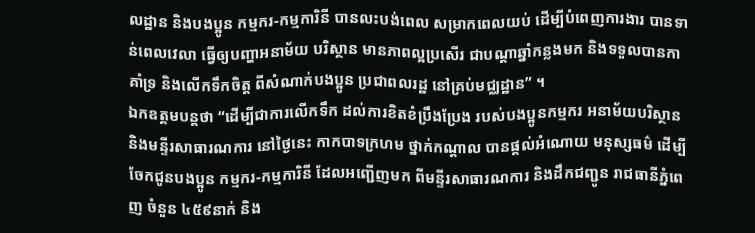លដ្ឋាន និងបងប្អូន កម្មករ-កម្មការិនី បានលះបង់ពេល សម្រាកពេលយប់ ដើម្បីបំពេញការងារ បានទាន់ពេលវេលា ធ្វើឲ្យបញ្ហាអនាម័យ បរិស្ថាន មានភាពល្អប្រសើរ ជាបណ្តាឆ្នាំកន្លងមក និងទទួលបានកាគាំទ្រ និងលើកទឹកចិត្ត ពីសំណាក់បងប្អូន ប្រជាពលរដ្ឋ នៅគ្រប់មជ្ឈដ្ឋាន” ។
ឯកឧត្តមបន្តថា “ដើម្បីជាការលើកទឹក ដល់ការខិតខំប្រឹងប្រែង របស់បងប្អូនកម្មករ អនាម័យបរិស្ថាន និងមន្ទីរសាធារណការ នៅថ្ងៃនេះ កាកបាទក្រហម ថ្នាក់កណ្តាល បានផ្តល់អំណោយ មនុស្សធម៌ ដើម្បីចែកជូនបងប្អូន កម្មករ-កម្មការិនី ដែលអញ្ជើញមក ពីមន្ទីរសាធារណការ និងដឹកជញ្ជូន រាជធានីភ្នំពេញ ចំនួន ៤៥៩នាក់ និង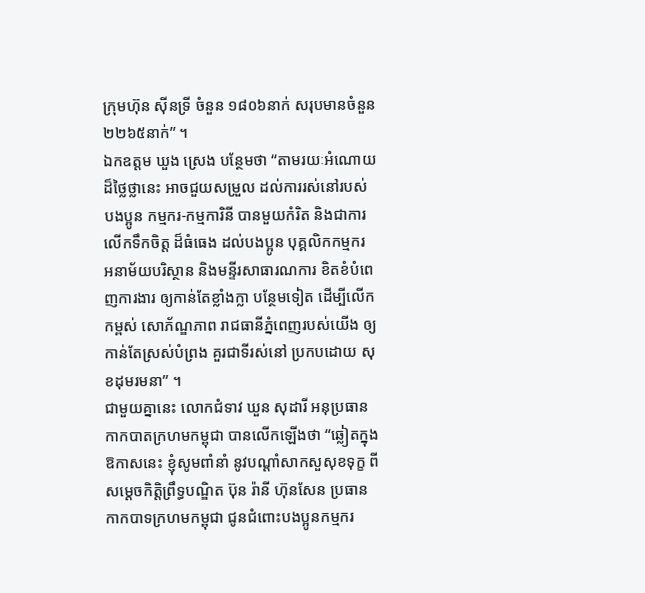ក្រុមហ៊ុន ស៊ីនទ្រី ចំនួន ១៨០៦នាក់ សរុបមានចំនួន ២២៦៥នាក់” ។
ឯកឧត្តម ឃួង ស្រេង បន្ថែមថា “តាមរយៈអំណោយដ៏ថ្លៃថ្លានេះ អាចជួយសម្រួល ដល់ការរស់នៅរបស់បងប្អូន កម្មករ-កម្មការិនី បានមួយកំរិត និងជាការលើកទឹកចិត្ត ដ៏ធំធេង ដល់បងប្អូន បុគ្គលិកកម្មករ អនាម័យបរិស្ថាន និងមន្ទីរសាធារណការ ខិតខំបំពេញការងារ ឲ្យកាន់តែខ្លាំងក្លា បន្ថែមទៀត ដើម្បីលើកកម្ពស់ សោភ័ណ្ឌភាព រាជធានីភ្នំពេញរបស់យើង ឲ្យកាន់តែស្រស់បំព្រង គួរជាទីរស់នៅ ប្រកបដោយ សុខដុមរមនា” ។
ជាមួយគ្នានេះ លោកជំទាវ ឃួន សុដារី អនុប្រធាន កាកបាតក្រហមកម្ពុជា បានលើកឡើងថា “ឆ្លៀតក្នុងឱកាសនេះ ខ្ញុំសូមពាំនាំ នូវបណ្តាំសាកសួសុខទុក្ខ ពីសម្តេចកិត្តិព្រឹទ្ធបណ្ឌិត ប៊ុន រ៉ានី ហ៊ុនសែន ប្រធានកាកបាទក្រហមកម្ពុជា ជូនជំពោះបងប្អូនកម្មករ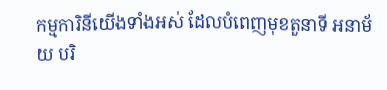កម្មការិនីយើងទាំងអស់ ដែលបំពេញមុខតួនាទី អនាម័យ បរិ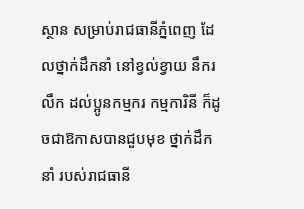ស្ថាន សម្រាប់រាជធានីភ្នំពេញ ដែលថ្នាក់ដឹកនាំ នៅខ្វល់ខ្វាយ នឹករលឹក ដល់ប្អូនកម្មករ កម្មការិនី ក៏ដូចជាឱកាសបានជួបមុខ ថ្នាក់ដឹកនាំ របស់រាជធានី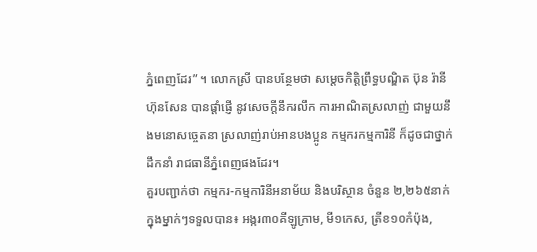ភ្នំពេញដែរ” ។ លោកស្រី បានបន្ថែមថា សម្តេចកិត្តិព្រឹទ្ធបណ្ឌិត ប៊ុន រ៉ានី ហ៊ុនសែន បានផ្តាំផ្ញើ នូវសេចក្តីនឹករលឹក ការអាណិតស្រលាញ់ ជាមួយនឹងមនោសច្ចេតនា ស្រលាញ់រាប់អានបងប្អូន កម្មករកម្មការិនី ក៏ដូចជាថ្នាក់ដឹកនាំ រាជធានីភ្នំពេញផងដែរ។
គួរបញ្ជាក់ថា កម្មករ-កម្មការិនីអនាម័យ និងបរិស្ថាន ចំនួន ២,២៦៥នាក់ ក្នុងម្នាក់ៗទទួលបាន៖ អង្ករ៣០គីឡូក្រាម, មី១កេស, ត្រីខ១០កំប៉ុង,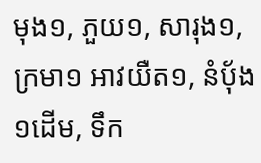មុង១, ភួយ១, សារុង១, ក្រមា១ អាវយឺត១, នំប៉័ង១ដើម, ទឹក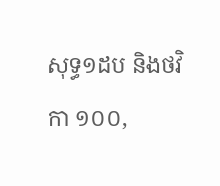សុទ្ធ១ដប និងថវិកា ១០០,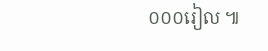០០០រៀល ៕